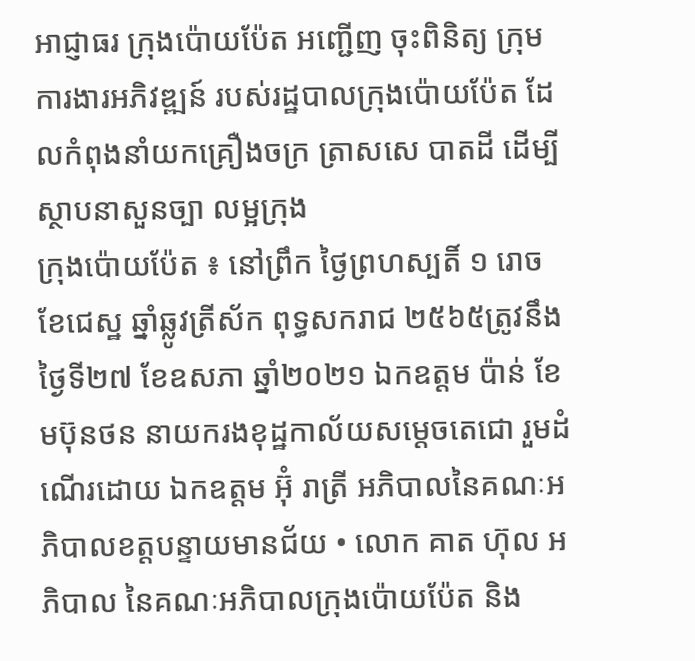អាជ្ញាធរ ក្រុងប៉ោយប៉ែត អញ្ជើញ ចុះពិនិត្យ ក្រុមការងារអភិវឌ្ឍន៍ របស់រដ្ឋបាលក្រុងប៉ោយប៉ែត ដែលកំពុងនាំយកគ្រឿងចក្រ ត្រាសសេ បាតដី ដេីម្បីស្ថាបនាសួនច្បា លម្អក្រុង
ក្រុងប៉ោយប៉ែត ៖ នៅព្រឹក ថ្ងៃព្រហស្បតិ៍ ១ រោច ខែជេស្ឋ ឆ្នាំឆ្លូវត្រីស័ក ពុទ្ធសករាជ ២៥៦៥ត្រូវនឹងថ្ងៃទី២៧ ខែឧសភា ឆ្នាំ២០២១ ឯកឧត្ដម ប៉ាន់ ខែមប៊ុនថន នាយករងខុដ្ឋកាល័យសម្តេចតេជោ រួមដំណើរដោយ ឯកឧត្តម អ៊ុំ រាត្រី អភិបាលនៃគណៈអភិបាលខត្តបន្ទាយមានជ័យ • លោក គាត ហ៊ុល អភិបាល នៃគណៈអភិបាលក្រុងប៉ោយប៉ែត និង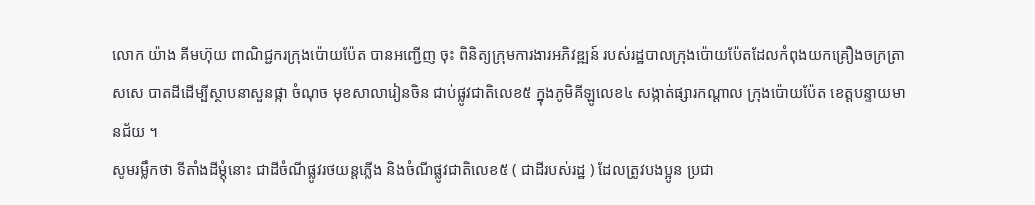លោក យ៉ាង គីមហ៊ុយ ពាណិជ្ជករក្រុងប៉ោយប៉ែត បានអញ្ជើញ ចុះ ពិនិត្យក្រុមការងារអភិវឌ្ឍន៍ របស់រដ្ឋបាលក្រុងប៉ោយប៉ែតដែលកំពុងយកគ្រឿងចក្រត្រាសសេ បាតដីដេីម្បីស្ថាបនាសួនផ្កា ចំណុច មុខសាលារៀនចិន ជាប់ផ្លូវជាតិលេខ៥ ក្នុងភូមិគីឡូលេខ៤ សង្កាត់ផ្សារកណ្ដាល ក្រុងប៉ោយប៉ែត ខេត្តបន្ទាយមានជ័យ ។
សូមរម្លឹកថា ទីតាំងដីម្ដុំនោះ ជាដីចំណីផ្លូវរថយន្តភ្លើង និងចំណីផ្លូវជាតិលេខ៥ ( ជាដីរបស់រដ្ឋ ) ដែលត្រូវបងប្អូន ប្រជា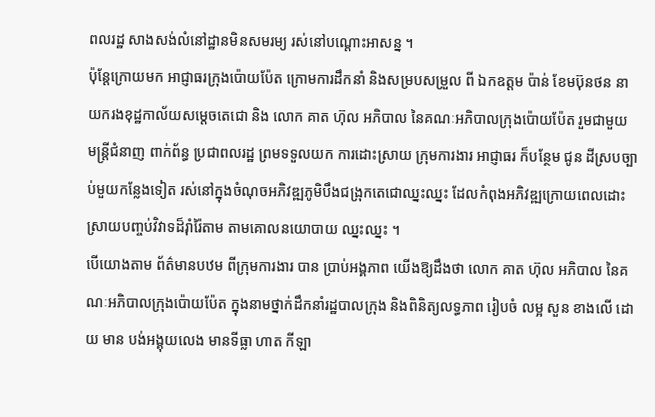ពលរដ្ឋ សាងសង់លំនៅដ្ឋានមិនសមរម្យ រស់នៅបណ្ដោះអាសន្ន ។
ប៉ុន្តែក្រោយមក អាជ្ញាធរក្រុងប៉ោយប៉ែត ក្រោមការដឹកនាំ និងសម្របសម្រួល ពី ឯកឧត្ដម ប៉ាន់ ខែមប៊ុនថន នាយករងខុដ្ឋកាល័យសម្តេចតេជោ និង លោក គាត ហ៊ុល អភិបាល នៃគណៈអភិបាលក្រុងប៉ោយប៉ែត រួមជាមួយ មន្ត្រីជំនាញ ពាក់ព័ន្ធ ប្រជាពលរដ្ឋ ព្រមទទួលយក ការដោះស្រាយ ក្រុមការងារ អាជ្ញាធរ ក៏បន្ថែម ជូន ដីស្របច្បាប់មួយកន្លែងទៀត រស់នៅក្នុងចំណុចអភិវឌ្ឍភូមិបឹងជង្រុកតេជោឈ្នះឈ្នះ ដែលកំពុងអភិវឌ្ឍក្រោយពេលដោះស្រាយបញ្ចប់វិវាទដ៏រ៉ាំរ៉ៃតាម តាមគោលនយោបាយ ឈ្នះឈ្នះ ។
បើយោងតាម ព័ត៌មានបឋម ពីក្រុមការងារ បាន ប្រាប់អង្គភាព យើងឱ្យដឹងថា លោក គាត ហ៊ុល អភិបាល នៃគណៈអភិបាលក្រុងប៉ោយប៉ែត ក្នុងនាមថ្នាក់ដឹកនាំរដ្ឋបាលក្រុង និងពិនិត្យលទ្ធភាព រៀបចំ លម្អ សួន ខាងលើ ដោយ មាន បង់អង្គុយលេង មានទីធ្លា ហាត កីឡា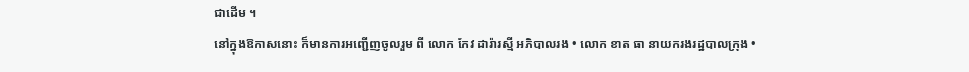ជាដើម ។
នៅក្នុងឱកាសនោះ ក៏មានការអញ្ជើញចូលរួម ពី លោក កែវ ដារ៉ារស្មី អភិបាលរង • លោក ខាត ធា នាយករងរដ្ឋបាលក្រុង •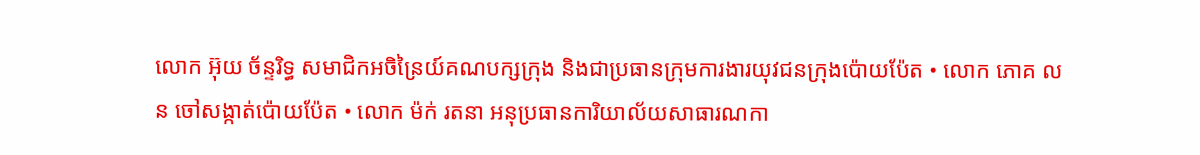លោក អ៊ុយ ច័ន្ទរិទ្ធ សមាជិកអចិន្រៃយ៍គណបក្សក្រុង និងជាប្រធានក្រុមការងារយុវជនក្រុងប៉ោយប៉ែត • លោក ភោគ លន ចៅសង្កាត់ប៉ោយប៉ែត • លោក ម៉ក់ រតនា អនុប្រធានការិយាល័យសាធារណកា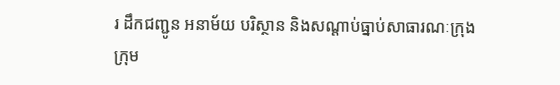រ ដឹកជញ្ជូន អនាម័យ បរិស្ថាន និងសណ្តាប់ធ្នាប់សាធារណៈក្រុង ក្រុម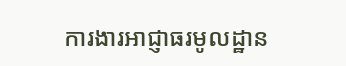ការងារអាជ្ញាធរមូលដ្ឋាន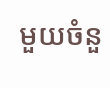មួយចំនួ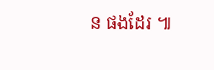ន ផងដែរ ៕